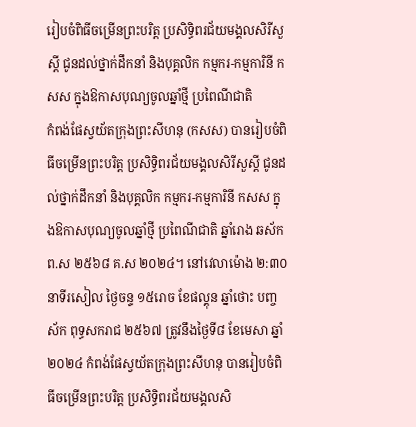រៀបចំពិធីចម្រើនព្រះបរិត្ត ប្រសិទ្ធិពរជ័យមង្គលសិរីសួស្តី ជូនដល់ថ្នាក់ដឹកនាំ និងបុគ្គលិក កម្មករ-កម្មការិនី កសស ក្នុងឱកាសបុណ្យចូលឆ្នាំថ្មី ប្រពៃណីជាតិ
កំពង់ផែស្វយ័តក្រុងព្រះសីហនុ (កសស) បានរៀបចំពិធីចម្រើនព្រះបរិត្ត ប្រសិទ្ធិពរជ័យមង្គលសិរីសួស្តី ជូនដល់ថ្នាក់ដឹកនាំ និងបុគ្គលិក កម្មករ-កម្មការិនី កសស ក្នុងឱកាសបុណ្យចូលឆ្នាំថ្មី ប្រពៃណីជាតិ ឆ្នាំរោង ឆស័ក ព.ស ២៥៦៨ គ.ស ២០២៤។ នៅវេលាម៉ោង ២:៣០ នាទីរសៀល ថ្ងៃចន្ទ ១៥រោច ខែផល្គុន ឆ្នាំថោះ បញ្ចស័ក ពុទ្ធសករាជ ២៥៦៧ ត្រូវនឹងថ្ងៃទី៨ ខែមេសា ឆ្នាំ២០២៤ កំពង់ផែស្វយ័តក្រុងព្រះសីហនុ បានរៀបចំពិធីចម្រើនព្រះបរិត្ត ប្រសិទ្ធិពរជ័យមង្គលសិ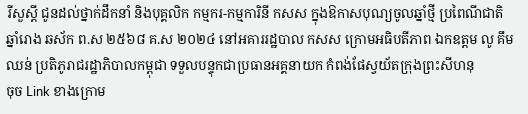រីសួស្តី ជូនដល់ថ្នាក់ដឹកនាំ និងបុគ្គលិក កម្មករ-កម្មការិនី កសស ក្នុងឱកាសបុណ្យចូលឆ្នាំថ្មី ប្រពៃណីជាតិ ឆ្នាំរោង ឆស័ក ព.ស ២៥៦៨ គ.ស ២០២៤ នៅអគាររដ្ឋបាល កសស ក្រោមអធិបតីភាព ឯកឧត្តម លូ គឹមឈន់ ប្រតិភូរាជរដ្ឋាភិបាលកម្ពុជា ទទួលបន្ទុកជាប្រធានអគ្គនាយក កំពង់ផែស្វយ័តក្រុងព្រះសីហនុ
ចុច Link ខាងក្រោម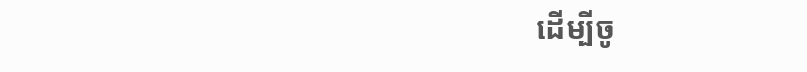ដើម្បីចូ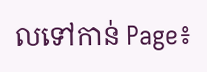លទៅកាន់ Page៖